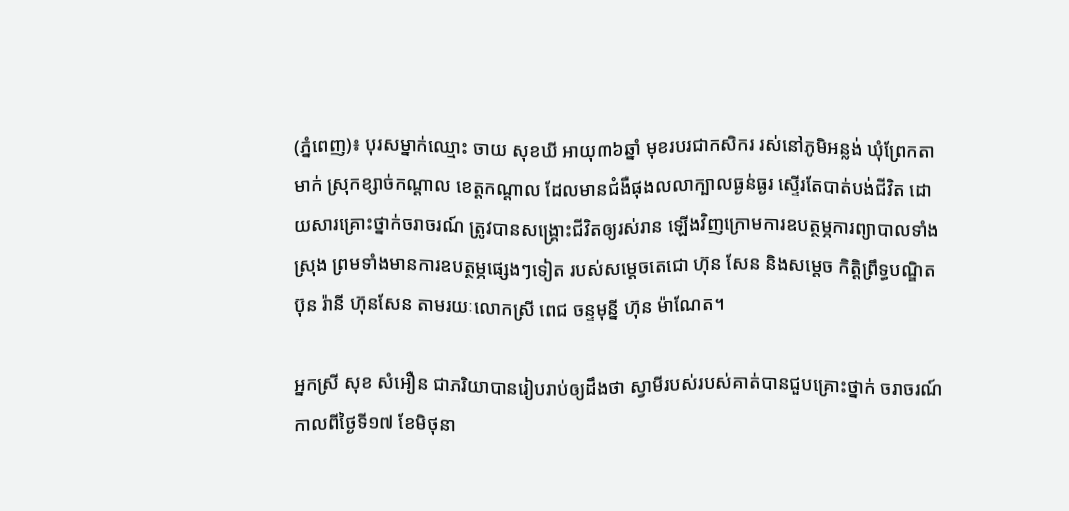(ភ្នំពេញ)៖ បុរសម្នាក់ឈ្មោះ ចាយ សុខឃី អាយុ៣៦ឆ្នាំ មុខរបរជាកសិករ រស់នៅភូមិអន្លង់ ឃុំព្រែកតាមាក់ ស្រុកខ្សាច់កណ្ដាល ខេត្តកណ្ដាល ដែលមានជំងឺផុងលលាក្បាលធ្ងន់ធ្ងរ ស្ទើរតែបាត់បង់ជីវិត ដោយសារគ្រោះថ្នាក់ចរាចរណ៍ ត្រូវបានសង្គ្រោះជីវិតឲ្យរស់រាន ឡើងវិញក្រោមការឧបត្ថម្ភការព្យាបាលទាំងស្រុង ព្រមទាំងមានការឧបត្ថម្ភផ្សេងៗទៀត របស់សម្តេចតេជោ ហ៊ុន សែន និងសម្តេច កិត្តិព្រឹទ្ធបណ្ឌិត ប៊ុន រ៉ានី ហ៊ុនសែន តាមរយៈលោកស្រី ពេជ ចន្ទមុន្នី ហ៊ុន ម៉ាណែត។

អ្នកស្រី សុខ សំអឿន ជាភរិយាបានរៀបរាប់ឲ្យដឹងថា ស្វាមីរបស់របស់គាត់បានជួបគ្រោះថ្នាក់ ចរាចរណ៍កាលពីថ្ងៃទី១៧ ខែមិថុនា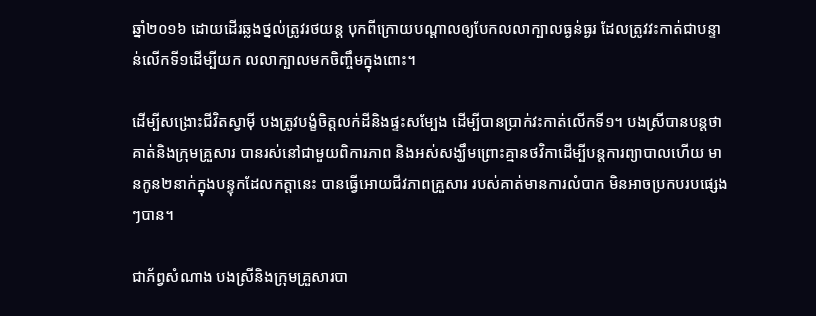ឆ្នាំ២០១៦ ដោយដើរឆ្លងថ្នល់ត្រូវរថយន្ត បុកពីក្រោយបណ្តាលឲ្យបែកលលាក្បាលធ្ងន់ធ្ងរ ដែលត្រូវវះកាត់ជាបន្ទាន់លើកទី១ដើម្បីយក លលាក្បាលមកចិញ្ចឹមក្នុងពោះ។

ដើម្បីសង្រោះជីវិតស្វាម៉ី បងត្រូវបង្ខំចិត្តលក់ដីនិងផ្ទះសម្បែង ដើម្បីបានប្រាក់វះកាត់លើកទី១។ បងស្រីបានបន្តថា គាត់និងក្រុមគ្រួសារ បានរស់នៅជាមួយពិការភាព និងអស់សង្ឃឹមព្រោះគ្មានថវិកាដើម្បីបន្តការព្យាបាលហើយ មានកូន២នាក់ក្នុងបន្ទុកដែលកត្តានេះ បានធ្វើអោយជីវភាពគ្រួសារ របស់គាត់មានការលំបាក មិនអាចប្រកបរបផ្សេងៗបាន។

ជាភ័ព្វសំណាង បងស្រីនិងក្រុមគ្រួសារបា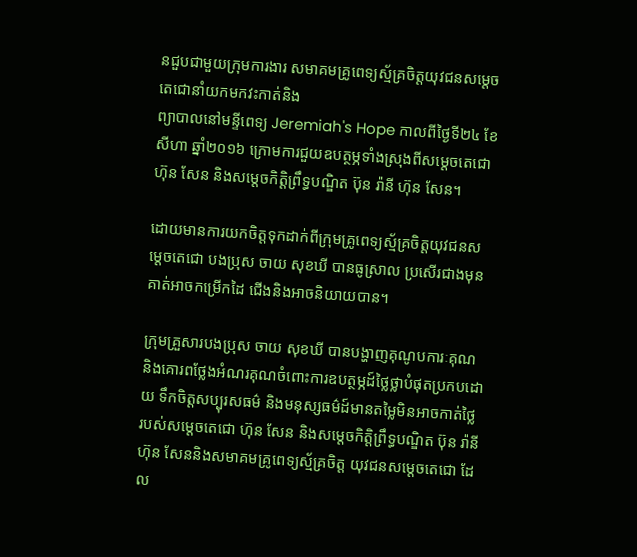នជួបជាមួយក្រុមការងារ សមាគមគ្រូពេទ្យស្ម័គ្រចិត្តយុវជនសម្តេចតេជោនាំយកមកវះកាត់និង
ព្យាបាលនៅមន្ទីពេទ្យ Jeremiah's Hope កាលពីថ្ងៃទី២៤ ខែសីហា ឆ្នាំ២០១៦ ក្រោមការជួយឧបត្ថម្ភទាំងស្រុងពីសម្តេចតេជោ ហ៊ុន សែន និងសម្តេចកិត្តិព្រឹទ្ធបណ្ឌិត ប៊ុន រ៉ានី ហ៊ុន សែន។

ដោយមានការយកចិត្តទុកដាក់ពីក្រុមគ្រូពេទ្យស្ម័គ្រចិត្តយុវជនសម្តេចតេជោ បងប្រុស ចាយ សុខឃី បានធូស្រាល ប្រសើរជាងមុន គាត់អាចកម្រើកដៃ ជើងនិងអាចនិយាយបាន។

ក្រុមគ្រួសារបងប្រុស ចាយ សុខឃី បានបង្ហាញគុណូបការៈគុណ និងគោរពថ្លែងអំណរគុណចំពោះការឧបត្ថម្ភដ៍ថ្លៃថ្លាបំផុតប្រកបដោយ ទឹកចិត្តសប្បុរសធម៌ និងមនុស្សធម៌ដ៍មានតម្លៃមិនអាចកាត់ថ្លៃ របស់សម្តេចតេជោ ហ៊ុន សែន និងសម្តេចកិត្តិព្រឹទ្ធបណ្ឌិត ប៊ុន រ៉ានី ហ៊ុន សែននិងសមាគមគ្រូពេទ្យស្ម័គ្រចិត្ត យុវជនសម្តេចតេជោ ដែល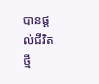បានផ្តល់ជីវិតថ្មី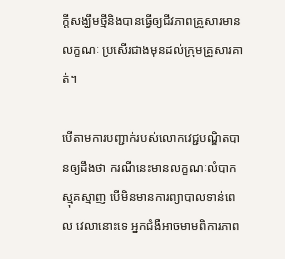ក្តីសង្ឃឹមថ្មីនិងបានធ្វើឲ្យជីវភាពគ្រួសារមានលក្ខណៈ ប្រសើរជាងមុនដល់ក្រុមគ្រួសារគាត់។

បើតាមការបញ្ជាក់របស់លោកវេជ្ជបណ្ឌិតបានឲ្យដឹងថា ករណីនេះមានលក្ខណៈលំបាកស្មុគស្មាញ បើមិនមានការព្យាបាលទាន់ពេល វេលានោះទេ អ្នកជំងឺអាចមាមពិការភាព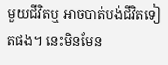មួយជីវិតឬ អាចបាត់បង់ជីវិតទៀតផង។ នេះមិនមែន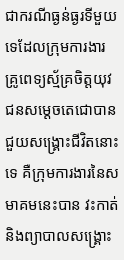ជាករណីធ្ងន់ធ្ងរទីមួយទេដែលក្រុមការងារ គ្រូពេទ្យស្ម័គ្រចិត្តយុវជនសម្តេចតេជោបានជួយសង្គ្រោះជីវិតនោះទេ គឺក្រុមការងារនៃសមាគមនេះបាន វះកាត់និងព្យាបាលសង្គ្រោះ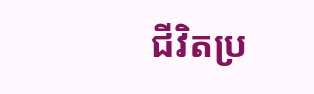ជីវិតប្រ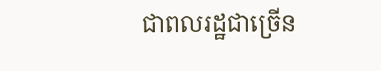ជាពលរដ្ឋជាច្រើន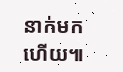នាក់មកហើយ៕